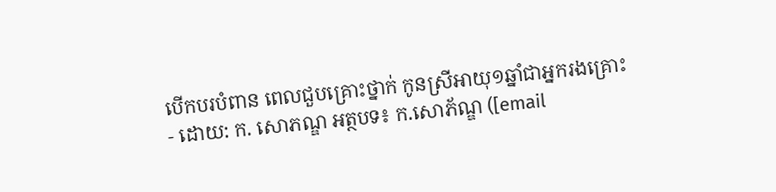បើកបរបំពាន ពេលជួបគ្រោះថ្នាក់ កូនស្រីអាយុ១ឆ្នាំជាអ្នករងគ្រោះ
- ដោយ: ក. សោភណ្ឌ អត្ថបទ៖ ក.សោភ័ណ្ឌ ([email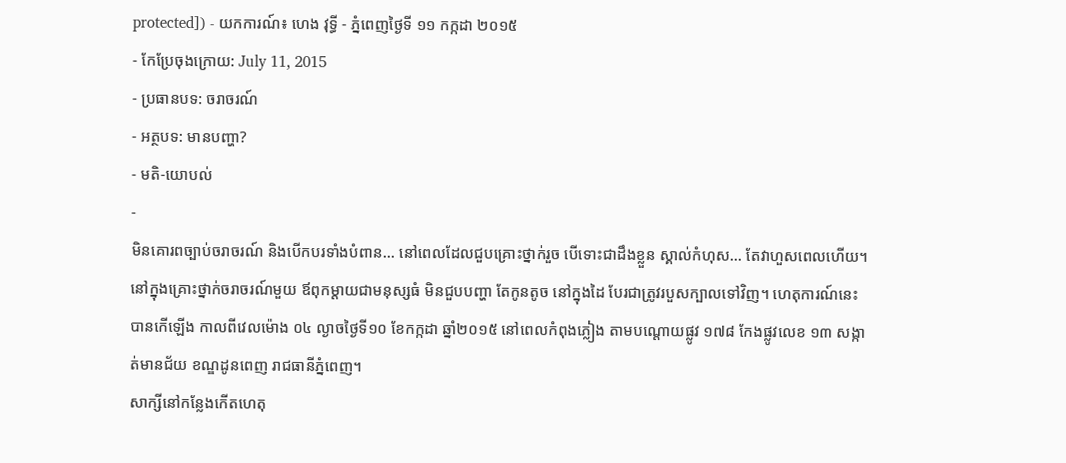protected]) - យកការណ៍៖ ហេង វុទ្ធី - ភ្នំពេញថ្ងៃទី ១១ កក្កដា ២០១៥
- កែប្រែចុងក្រោយ: July 11, 2015
- ប្រធានបទ: ចរាចរណ៍
- អត្ថបទ: មានបញ្ហា?
- មតិ-យោបល់
-
មិនគោរពច្បាប់ចរាចរណ៍ និងបើកបរទាំងបំពាន... នៅពេលដែលជួបគ្រោះថ្នាក់រួច បើទោះជាដឹងខ្លួន ស្គាល់កំហុស... តែវាហួសពេលហើយ។ នៅក្នុងគ្រោះថ្នាក់ចរាចរណ៍មួយ ឪពុកម្តាយជាមនុស្សធំ មិនជួបបញ្ហា តែកូនតូច នៅក្នុងដៃ បែរជាត្រូវរបួសក្បាលទៅវិញ។ ហេតុការណ៍នេះ បានកើឡើង កាលពីវេលម៉ោង ០៤ ល្ងាចថ្ងៃទី១០ ខែកក្កដា ឆ្នាំ២០១៥ នៅពេលកំពុងភ្លៀង តាមបណ្តោយផ្លូវ ១៧៨ កែងផ្លូវលេខ ១៣ សង្កាត់មានជ័យ ខណ្ឌដូនពេញ រាជធានីភ្នំពេញ។
សាក្សីនៅកន្លែងកើតហេតុ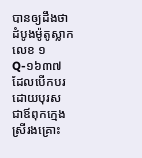បានឲ្យដឹងថា ដំបូងម៉ូតូស្លាកលេខ ១Q-១៦៣៧ ដែលបើកបរដោយបុរស ជាឪពុកក្មេងស្រីរងគ្រោះ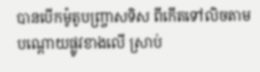បានបើកម៉ូតូបញ្ច្រាសទិស ពីកើតទៅលិចតាមបណ្តោយផ្លូវខាងលើ ស្រាប់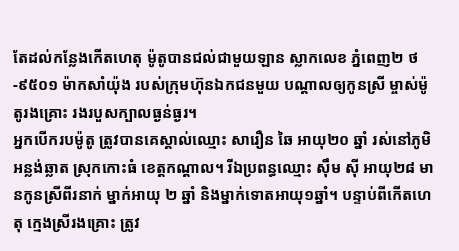តែដល់កន្លែងកើតហេតុ ម៉ូតូបានជល់ជាមួយឡាន ស្លាកលេខ ភ្នំពេញ២ ថ-៩៥០១ ម៉ាកសាំយ៉ុង របស់ក្រុមហ៊ុនឯកជនមួយ បណ្តាលឲ្យកូនស្រី ម្ចាស់ម៉ូតូរងគ្រោះ រងរបួសក្បាលធ្ងន់ធ្ងរ។
អ្នកបើករបម៉ូតូ ត្រូវបានគេស្គាល់ឈ្មោះ សារឿន ឆៃ អាយុ២០ ឆ្នាំ រស់នៅភូមិអន្លង់ឆ្លាត ស្រុកកោះធំ ខេត្តកណ្តាល។ រីឯប្រពន្ធឈ្មោះ ស៊ឹម ស៊ី អាយុ២៨ មានកូនស្រីពីរនាក់ ម្នាក់អាយុ ២ ឆ្នាំ និងម្នាក់ទោតអាយុ១ឆ្នាំ។ បន្ទាប់ពីកើតហេតុ ក្មេងស្រីរងគ្រោះ ត្រូវ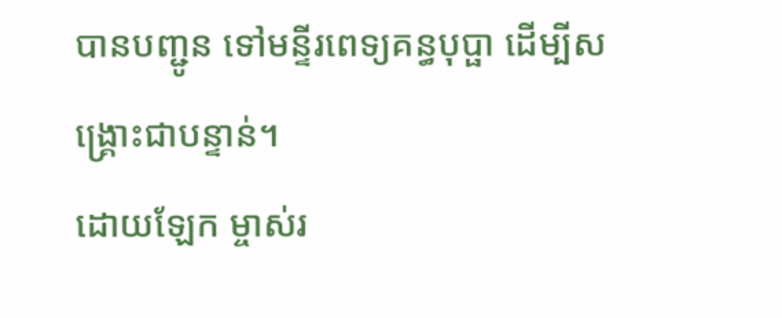បានបញ្ជូន ទៅមន្ទីរពេទ្យគន្ធបុប្ផា ដើម្បីសង្គ្រោះជាបន្ទាន់។
ដោយឡែក ម្ចាស់រ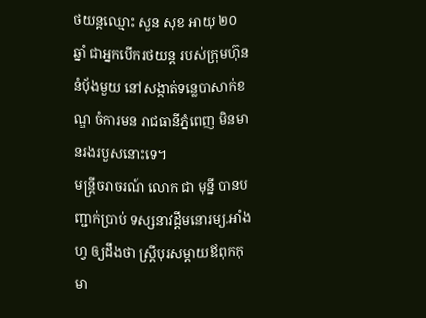ថយន្តឈ្មោះ សួន សុខ អាយុ ២០ ឆ្នាំ ជាអ្នកបើករថយន្ត របស់ក្រុមហ៊ុននំប៉័ងមួយ នៅសង្កាត់ទន្លេបាសាក់ខណ្ឌ ចំការមន រាជធានីភ្នំពេញ មិនមានរងរបួសនោះទេ។
មន្រ្តីចរាចរណ៍ លោក ជា មុន្នី បានបញ្ជាក់ប្រាប់ ទស្សនាវដ្តីមនោរម្យ.អាំងហ្វ ឲ្យដឹងថា ស្រ្តីបុរសម្តាយឪពុកកុមា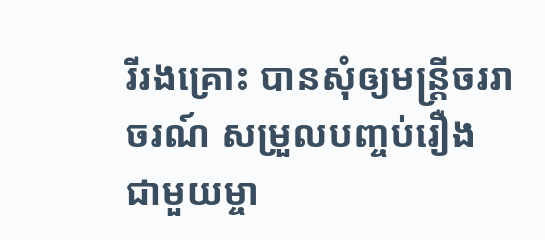រីរងគ្រោះ បានសុំឲ្យមន្រ្តីចររាចរណ៍ សម្រួលបញ្ចប់រឿង ជាមួយម្ចា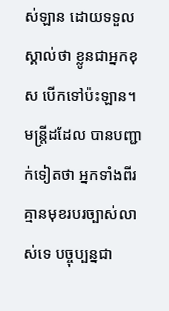ស់ឡាន ដោយទទួលស្គាល់ថា ខ្លូនជាអ្នកខុស បើកទៅប៉ះឡាន។ មន្រ្តីដដែល បានបញ្ជាក់ទៀតថា អ្នកទាំងពីរគ្មានមុខរបរច្បាស់លាស់ទេ បច្ចុប្បន្នជា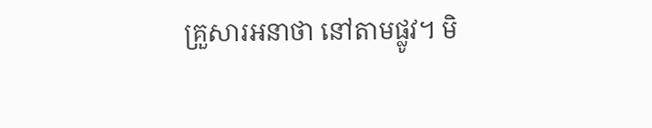គ្រួសារអនាថា នៅតាមផ្លូវ។ មិ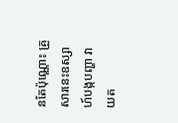នតែប៉ុណ្ណោះ គ្រួសារនេះឧស្សាហ៍បង្កបញ្ហា វាយត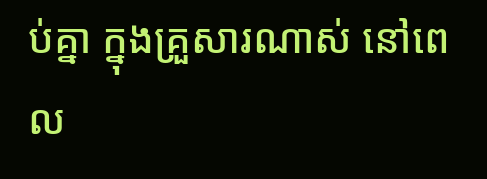ប់គ្នា ក្នុងគ្រួសារណាស់ នៅពេល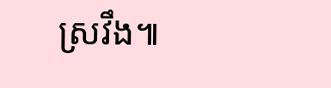ស្រវឹង៕